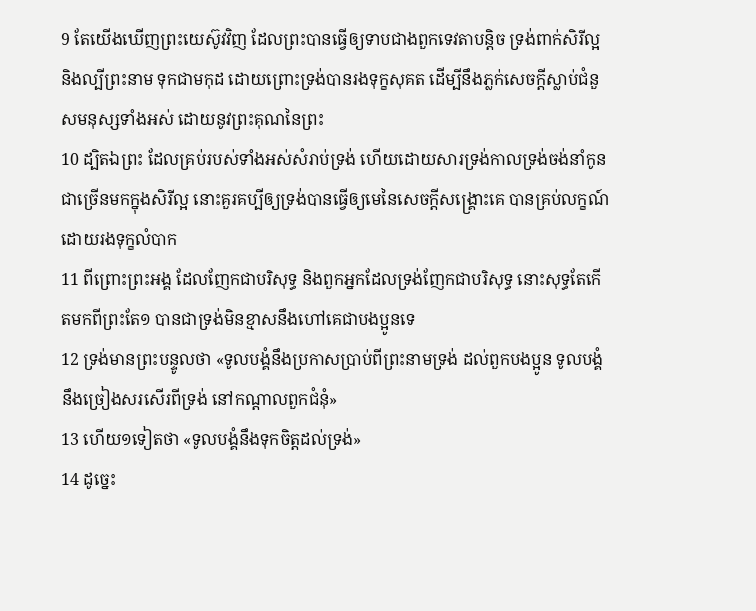9 តែយើងឃើញព្រះយេស៊ូវវិញ ដែលព្រះបានធ្វើឲ្យទាបជាងពួកទេវតាបន្តិច ទ្រង់ពាក់សិរីល្អ និងល្បីព្រះនាម ទុកជាមកុដ ដោយព្រោះទ្រង់បានរងទុក្ខសុគត ដើម្បីនឹងភ្លក់សេចក្ដីស្លាប់ជំនួសមនុស្សទាំងអស់ ដោយនូវព្រះគុណនៃព្រះ
10 ដ្បិតឯព្រះ ដែលគ្រប់របស់ទាំងអស់សំរាប់ទ្រង់ ហើយដោយសារទ្រង់កាលទ្រង់ចង់នាំកូនជាច្រើនមកក្នុងសិរីល្អ នោះគួរគប្បីឲ្យទ្រង់បានធ្វើឲ្យមេនៃសេចក្ដីសង្គ្រោះគេ បានគ្រប់លក្ខណ៍ ដោយរងទុក្ខលំបាក
11 ពីព្រោះព្រះអង្គ ដែលញែកជាបរិសុទ្ធ និងពួកអ្នកដែលទ្រង់ញែកជាបរិសុទ្ធ នោះសុទ្ធតែកើតមកពីព្រះតែ១ បានជាទ្រង់មិនខ្មាសនឹងហៅគេជាបងប្អូនទេ
12 ទ្រង់មានព្រះបន្ទូលថា «ទូលបង្គំនឹងប្រកាសប្រាប់ពីព្រះនាមទ្រង់ ដល់ពួកបងប្អូន ទូលបង្គំនឹងច្រៀងសរសើរពីទ្រង់ នៅកណ្តាលពួកជំនុំ»
13 ហើយ១ទៀតថា «ទូលបង្គំនឹងទុកចិត្តដល់ទ្រង់»
14 ដូច្នេះ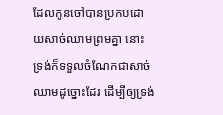ដែលកូនចៅបានប្រកបដោយសាច់ឈាមព្រមគ្នា នោះទ្រង់ក៏ទទួលចំណែកជាសាច់ឈាមដូច្នោះដែរ ដើម្បីឲ្យទ្រង់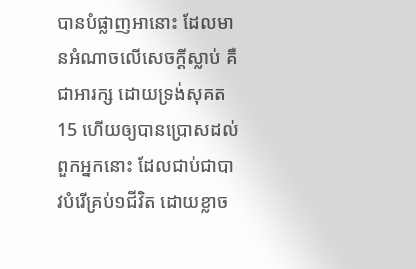បានបំផ្លាញអានោះ ដែលមានអំណាចលើសេចក្ដីស្លាប់ គឺជាអារក្ស ដោយទ្រង់សុគត
15 ហើយឲ្យបានប្រោសដល់ពួកអ្នកនោះ ដែលជាប់ជាបាវបំរើគ្រប់១ជីវិត ដោយខ្លាច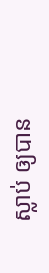ស្លាប់ ឲ្យបាន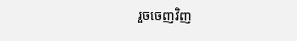រួចចេញវិញ